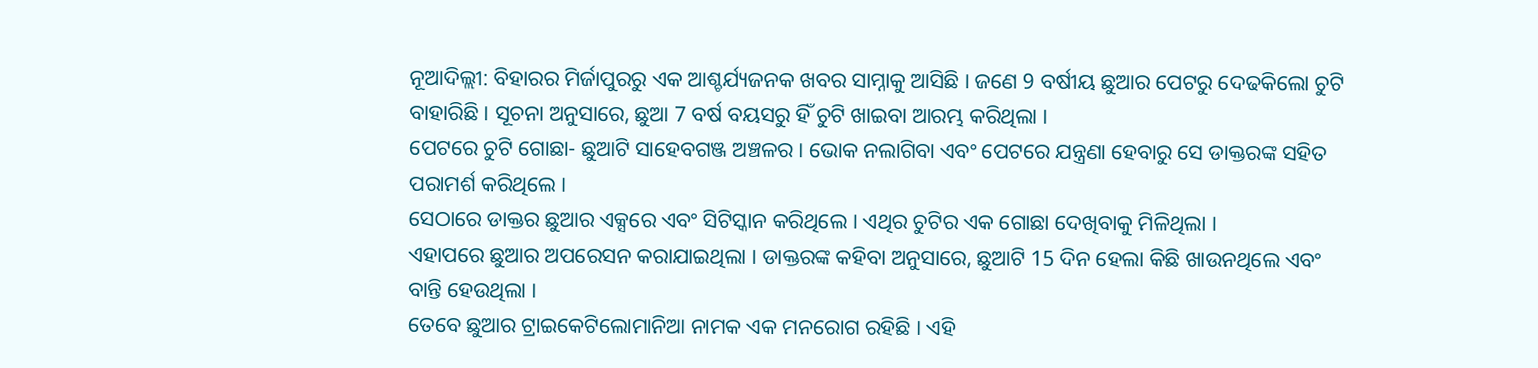ନୂଆଦିଲ୍ଲୀ: ବିହାରର ମିର୍ଜାପୁରରୁ ଏକ ଆଶ୍ଚର୍ଯ୍ୟଜନକ ଖବର ସାମ୍ନାକୁ ଆସିଛି । ଜଣେ 9 ବର୍ଷୀୟ ଛୁଆର ପେଟରୁ ଦେଢକିଲୋ ଚୁଟି ବାହାରିଛି । ସୂଚନା ଅନୁସାରେ, ଛୁଆ 7 ବର୍ଷ ବୟସରୁ ହିଁ ଚୁଟି ଖାଇବା ଆରମ୍ଭ କରିଥିଲା ।
ପେଟରେ ଚୁଟି ଗୋଛା- ଛୁଆଟି ସାହେବଗଞ୍ଜ ଅଞ୍ଚଳର । ଭୋକ ନଲାଗିବା ଏବଂ ପେଟରେ ଯନ୍ତ୍ରଣା ହେବାରୁ ସେ ଡାକ୍ତରଙ୍କ ସହିତ ପରାମର୍ଶ କରିଥିଲେ ।
ସେଠାରେ ଡାକ୍ତର ଛୁଆର ଏକ୍ସରେ ଏବଂ ସିଟିସ୍କାନ କରିଥିଲେ । ଏଥିର ଚୁଟିର ଏକ ଗୋଛା ଦେଖିବାକୁ ମିଳିଥିଲା ।
ଏହାପରେ ଛୁଆର ଅପରେସନ କରାଯାଇଥିଲା । ଡାକ୍ତରଙ୍କ କହିବା ଅନୁସାରେ, ଛୁଆଟି 15 ଦିନ ହେଲା କିଛି ଖାଉନଥିଲେ ଏବଂ ବାନ୍ତି ହେଉଥିଲା ।
ତେବେ ଛୁଆର ଟ୍ରାଇକେଟିଲୋମାନିଆ ନାମକ ଏକ ମନରୋଗ ରହିଛି । ଏହି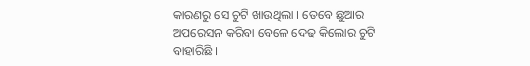କାରଣରୁ ସେ ଚୁଟି ଖାଉଥିଲା । ତେବେ ଛୁଆର ଅପରେସନ କରିବା ବେଳେ ଦେଢ କିଲୋର ଚୁଟି ବାହାରିଛି ।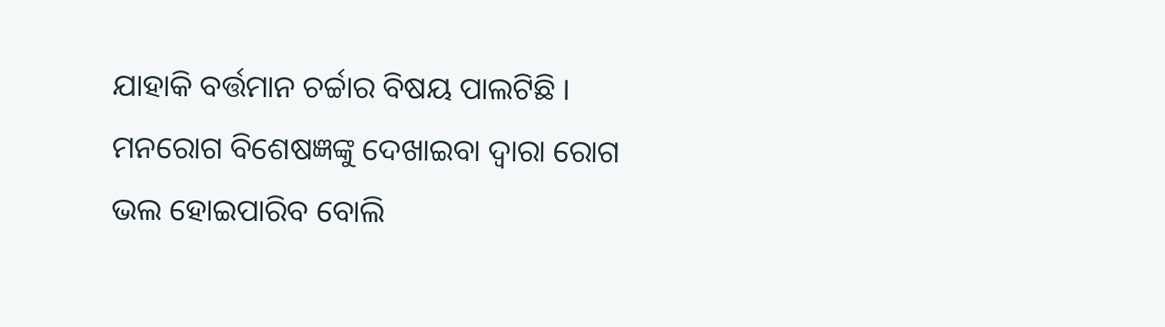ଯାହାକି ବର୍ତ୍ତମାନ ଚର୍ଚ୍ଚାର ବିଷୟ ପାଲଟିଛି । ମନରୋଗ ବିଶେଷଜ୍ଞଙ୍କୁ ଦେଖାଇବା ଦ୍ବାରା ରୋଗ ଭଲ ହୋଇପାରିବ ବୋଲି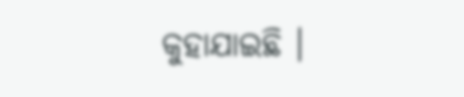କୁହାଯାଇଛି ।